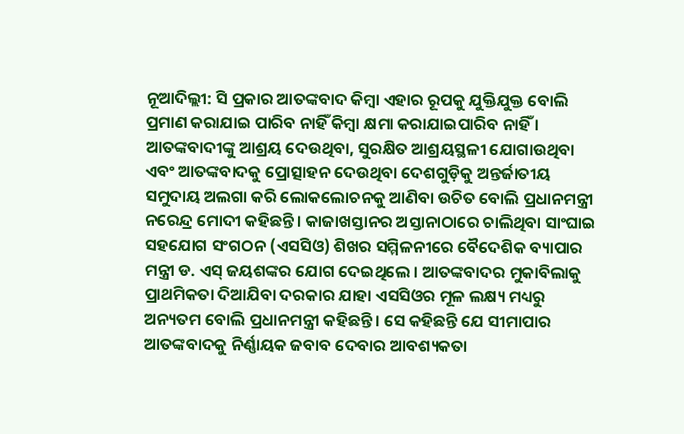ନୂଆଦିଲ୍ଲୀ: ସି ପ୍ରକାର ଆତଙ୍କବାଦ କିମ୍ବା ଏହାର ରୂପକୁ ଯୁକ୍ତିଯୁକ୍ତ ବୋଲି ପ୍ରମାଣ କରାଯାଇ ପାରିବ ନାହିଁ କିମ୍ବା କ୍ଷମା କରାଯାଇପାରିବ ନାହିଁ । ଆତଙ୍କବାଦୀଙ୍କୁ ଆଶ୍ରୟ ଦେଉଥିବା, ସୁରକ୍ଷିତ ଆଶ୍ରୟସ୍ଥଳୀ ଯୋଗାଉଥିବା ଏବଂ ଆତଙ୍କବାଦକୁ ପ୍ରୋତ୍ସାହନ ଦେଉଥିବା ଦେଶଗୁଡ଼ିକୁ ଅନ୍ତର୍ଜାତୀୟ ସମୁଦାୟ ଅଲଗା କରି ଲୋକଲୋଚନକୁ ଆଣିବା ଉଚିତ ବୋଲି ପ୍ରଧାନମନ୍ତ୍ରୀ ନରେନ୍ଦ୍ର ମୋଦୀ କହିଛନ୍ତି । କାଜାଖସ୍ତାନର ଅସ୍ତାନାଠାରେ ଚାଲିଥିବା ସାଂଘାଇ ସହଯୋଗ ସଂଗଠନ (ଏସସିଓ) ଶିଖର ସମ୍ମିଳନୀରେ ବୈଦେଶିକ ବ୍ୟାପାର ମନ୍ତ୍ରୀ ଡ. ଏସ୍ ଜୟଶଙ୍କର ଯୋଗ ଦେଇଥିଲେ । ଆତଙ୍କବାଦର ମୁକାବିଲାକୁ ପ୍ରାଥମିକତା ଦିଆଯିବା ଦରକାର ଯାହା ଏସସିଓର ମୂଳ ଲକ୍ଷ୍ୟ ମଧ୍ୟରୁ ଅନ୍ୟତମ ବୋଲି ପ୍ରଧାନମନ୍ତ୍ରୀ କହିଛନ୍ତି । ସେ କହିଛନ୍ତି ଯେ ସୀମାପାର ଆତଙ୍କବାଦକୁ ନିର୍ଣ୍ଣାୟକ ଜବାବ ଦେବାର ଆବଶ୍ୟକତା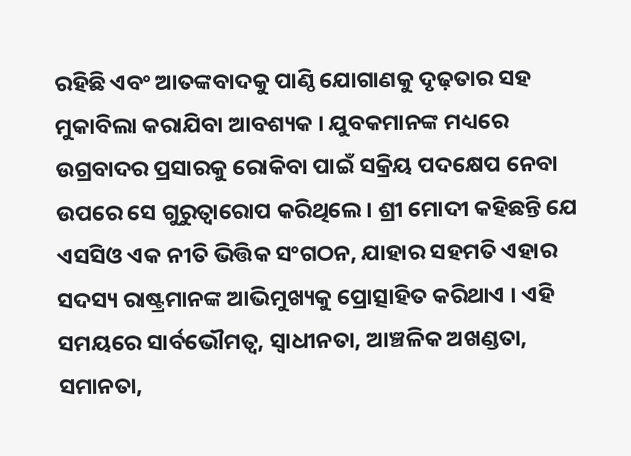ରହିଛି ଏବଂ ଆତଙ୍କବାଦକୁ ପାଣ୍ଠି ଯୋଗାଣକୁ ଦୃଢ଼ତାର ସହ ମୁକାବିଲା କରାଯିବା ଆବଶ୍ୟକ । ଯୁବକମାନଙ୍କ ମଧ୍ୟରେ ଉଗ୍ରବାଦର ପ୍ରସାରକୁ ରୋକିବା ପାଇଁ ସକ୍ରିୟ ପଦକ୍ଷେପ ନେବା ଉପରେ ସେ ଗୁରୁତ୍ୱାରୋପ କରିଥିଲେ । ଶ୍ରୀ ମୋଦୀ କହିଛନ୍ତି ଯେ ଏସସିଓ ଏକ ନୀତି ଭିତ୍ତିକ ସଂଗଠନ, ଯାହାର ସହମତି ଏହାର ସଦସ୍ୟ ରାଷ୍ଟ୍ରମାନଙ୍କ ଆଭିମୁଖ୍ୟକୁ ପ୍ରୋତ୍ସାହିତ କରିଥାଏ । ଏହି ସମୟରେ ସାର୍ବଭୌମତ୍ୱ, ସ୍ୱାଧୀନତା, ଆଞ୍ଚଳିକ ଅଖଣ୍ଡତା, ସମାନତା,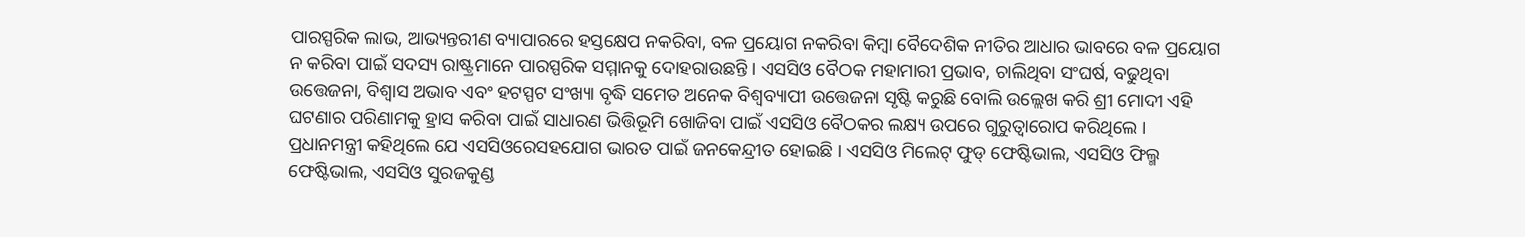ପାରସ୍ପରିକ ଲାଭ, ଆଭ୍ୟନ୍ତରୀଣ ବ୍ୟାପାରରେ ହସ୍ତକ୍ଷେପ ନକରିବା, ବଳ ପ୍ରୟୋଗ ନକରିବା କିମ୍ବା ବୈଦେଶିକ ନୀତିର ଆଧାର ଭାବରେ ବଳ ପ୍ରୟୋଗ ନ କରିବା ପାଇଁ ସଦସ୍ୟ ରାଷ୍ଟ୍ରମାନେ ପାରସ୍ପରିକ ସମ୍ମାନକୁ ଦୋହରାଉଛନ୍ତି । ଏସସିଓ ବୈଠକ ମହାମାରୀ ପ୍ରଭାବ, ଚାଲିଥିବା ସଂଘର୍ଷ, ବଢୁଥିବା ଉତ୍ତେଜନା, ବିଶ୍ୱାସ ଅଭାବ ଏବଂ ହଟସ୍ପଟ ସଂଖ୍ୟା ବୃଦ୍ଧି ସମେତ ଅନେକ ବିଶ୍ୱବ୍ୟାପୀ ଉତ୍ତେଜନା ସୃଷ୍ଟି କରୁଛି ବୋଲି ଉଲ୍ଲେଖ କରି ଶ୍ରୀ ମୋଦୀ ଏହି ଘଟଣାର ପରିଣାମକୁ ହ୍ରାସ କରିବା ପାଇଁ ସାଧାରଣ ଭିତ୍ତିଭୂମି ଖୋଜିବା ପାଇଁ ଏସସିଓ ବୈଠକର ଲକ୍ଷ୍ୟ ଉପରେ ଗୁରୁତ୍ୱାରୋପ କରିଥିଲେ । ପ୍ରଧାନମନ୍ତ୍ରୀ କହିଥିଲେ ଯେ ଏସସିଓରେସହଯୋଗ ଭାରତ ପାଇଁ ଜନକେନ୍ଦ୍ରୀତ ହୋଇଛି । ଏସସିଓ ମିଲେଟ୍ ଫୁଡ୍ ଫେଷ୍ଟିଭାଲ, ଏସସିଓ ଫିଲ୍ମ ଫେଷ୍ଟିଭାଲ, ଏସସିଓ ସୁରଜକୁଣ୍ଡ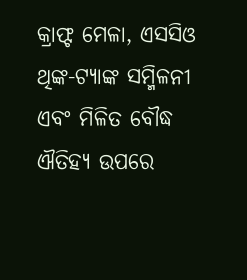କ୍ରାଫ୍ଟ ମେଳା, ଏସସିଓ ଥିଙ୍କ-ଟ୍ୟାଙ୍କ ସମ୍ମିଳନୀ ଏବଂ ମିଳିତ ବୌଦ୍ଧ ଐତିହ୍ୟ ଉପରେ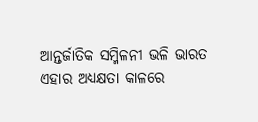ଆନ୍ତର୍ଜାତିକ ସମ୍ମିଳନୀ ଭଳି ଭାରତ ଏହାର ଅଧ୍ୟକ୍ଷତା କାଳରେ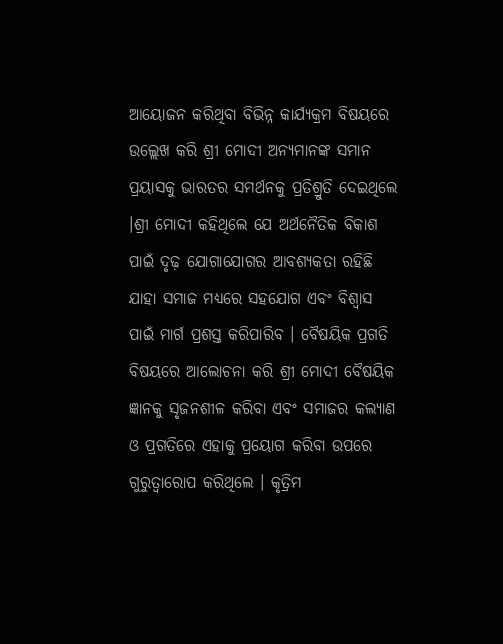ଆୟୋଜନ କରିଥିବା ବିଭିନ୍ନ କାର୍ଯ୍ୟକ୍ରମ ବିଷୟରେ ଉଲ୍ଲେଖ କରି ଶ୍ରୀ ମୋଦୀ ଅନ୍ୟମାନଙ୍କ ସମାନ ପ୍ରୟାସକୁ ଭାରତର ସମର୍ଥନକୁ ପ୍ରତିଶ୍ରୁତି ଦେଇଥିଲେ ।ଶ୍ରୀ ମୋଦୀ କହିଥିଲେ ଯେ ଅର୍ଥନୈତିକ ବିକାଶ ପାଇଁ ଦୃଢ଼ ଯୋଗାଯୋଗର ଆବଶ୍ୟକତା ରହିଛି ଯାହା ସମାଜ ମଧ୍ୟରେ ସହଯୋଗ ଏବଂ ବିଶ୍ୱାସ ପାଇଁ ମାର୍ଗ ପ୍ରଶସ୍ତ କରିପାରିବ । ବୈଷୟିକ ପ୍ରଗତି ବିଷୟରେ ଆଲୋଚନା କରି ଶ୍ରୀ ମୋଦୀ ବୈଷୟିକ ଜ୍ଞାନକୁ ସୃଜନଶୀଳ କରିବା ଏବଂ ସମାଜର କଲ୍ୟାଣ ଓ ପ୍ରଗତିରେ ଏହାକୁ ପ୍ରୟୋଗ କରିବା ଉପରେ ଗୁରୁତ୍ୱାରୋପ କରିଥିଲେ । କୃତ୍ରିମ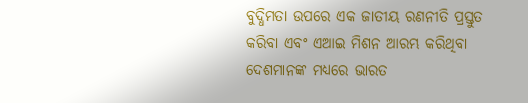ବୁଦ୍ଧିମତା ଉପରେ ଏକ ଜାତୀୟ ରଣନୀତି ପ୍ରସ୍ତୁତ କରିବା ଏବଂ ଏଆଇ ମିଶନ ଆରମ୍ଭ କରିଥିବା ଦେଶମାନଙ୍କ ମଧ୍ୟରେ ଭାରତ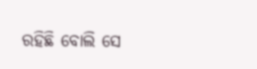ରହିଛି ବୋଲି ସେ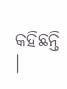କହିଛନ୍ତି ।